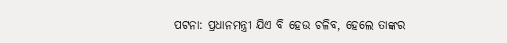ପଟନା: ପ୍ରଧାନମନ୍ତ୍ରୀ ଯିଏ ବି ହେଉ ଚଳିବ, ହେଲେ ତାଙ୍କର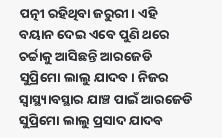ପତ୍ନୀ ରହିଥିବା ଜରୁରୀ। ଏହି ବୟାନ ଦେଇ ଏବେ ପୁଣି ଥରେ ଚର୍ଚ୍ଚାକୁ ଆସିଛନ୍ତି ଆରଜେଡି ସୁପ୍ରିମୋ ଲାଲୁ ଯାଦବ। ନିଜର ସ୍ୱାସ୍ଥ୍ୟାବସ୍ଥାର ଯାଞ୍ଚ ପାଇଁ ଆରଜେଡି ସୁପ୍ରିମୋ ଲାଲୁ ପ୍ରସାଦ ଯାଦବ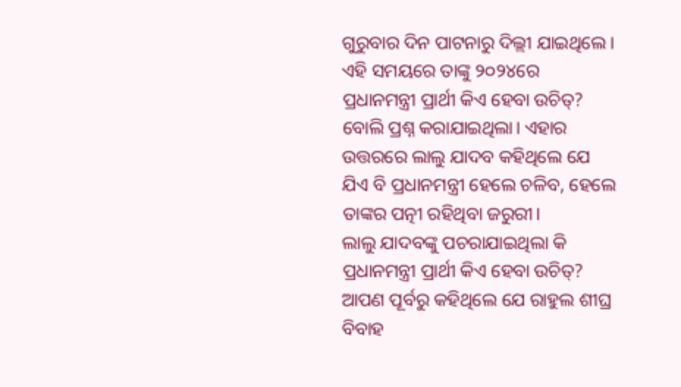ଗୁରୁବାର ଦିନ ପାଟନାରୁ ଦିଲ୍ଲୀ ଯାଇଥିଲେ। ଏହି ସମୟରେ ତାଙ୍କୁ ୨୦୨୪ରେ ପ୍ରଧାନମନ୍ତ୍ରୀ ପ୍ରାର୍ଥୀ କିଏ ହେବା ଉଚିତ୍? ବୋଲି ପ୍ରଶ୍ନ କରାଯାଇଥିଲା। ଏହାର ଉତ୍ତରରେ ଲାଲୁ ଯାଦବ କହିଥିଲେ ଯେ ଯିଏ ବି ପ୍ରଧାନମନ୍ତ୍ରୀ ହେଲେ ଚଳିବ, ହେଲେ ତାଙ୍କର ପତ୍ନୀ ରହିଥିବା ଜରୁରୀ।
ଲାଲୁ ଯାଦବଙ୍କୁ ପଚରାଯାଇଥିଲା କି ପ୍ରଧାନମନ୍ତ୍ରୀ ପ୍ରାର୍ଥୀ କିଏ ହେବା ଉଚିତ୍? ଆପଣ ପୂର୍ବରୁ କହିଥିଲେ ଯେ ରାହୁଲ ଶୀଘ୍ର ବିବାହ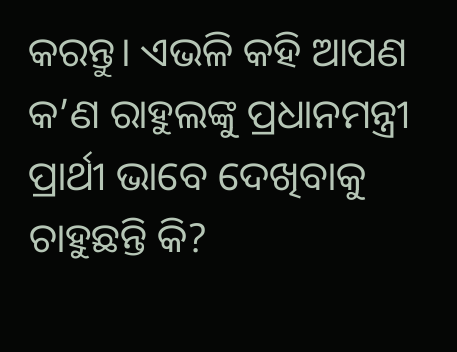କରନ୍ତୁ। ଏଭଳି କହି ଆପଣ କ’ଣ ରାହୁଲଙ୍କୁ ପ୍ରଧାନମନ୍ତ୍ରୀ ପ୍ରାର୍ଥୀ ଭାବେ ଦେଖିବାକୁ ଚାହୁଛନ୍ତି କି?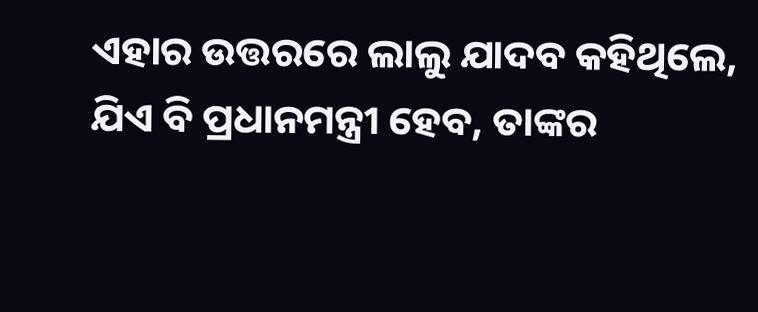ଏହାର ଉତ୍ତରରେ ଲାଲୁ ଯାଦବ କହିଥିଲେ, ଯିଏ ବି ପ୍ରଧାନମନ୍ତ୍ରୀ ହେବ, ତାଙ୍କର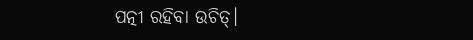ପତ୍ନୀ ରହିବା ଉଚିତ୍।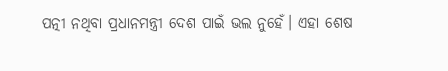ପତ୍ନୀ ନଥିବା ପ୍ରଧାନମନ୍ତ୍ରୀ ଦେଶ ପାଇଁ ଭଲ ନୁହେଁ। ଏହା ଶେଷ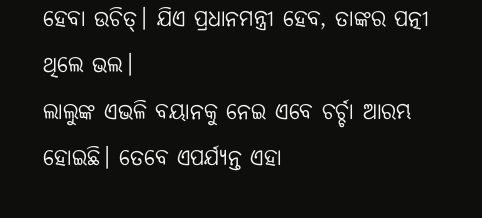ହେବା ଉଚିତ୍। ଯିଏ ପ୍ରଧାନମନ୍ତ୍ରୀ ହେବ, ତାଙ୍କର ପତ୍ନୀ ଥିଲେ ଭଲ।
ଲାଲୁଙ୍କ ଏଭଳି ବୟାନକୁ ନେଇ ଏବେ ଚର୍ଚ୍ଚା ଆରମ୍ଭ ହୋଇଛି। ତେବେ ଏପର୍ଯ୍ୟନ୍ତ ଏହା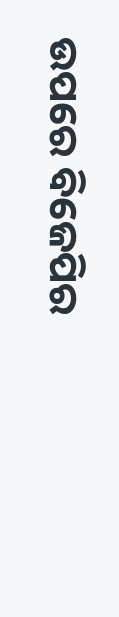ଉପରେ ବିଜେପିର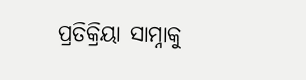ପ୍ରତିକ୍ରିୟା ସାମ୍ନାକୁ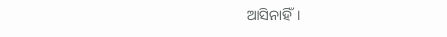ଆସିନାହିଁ।